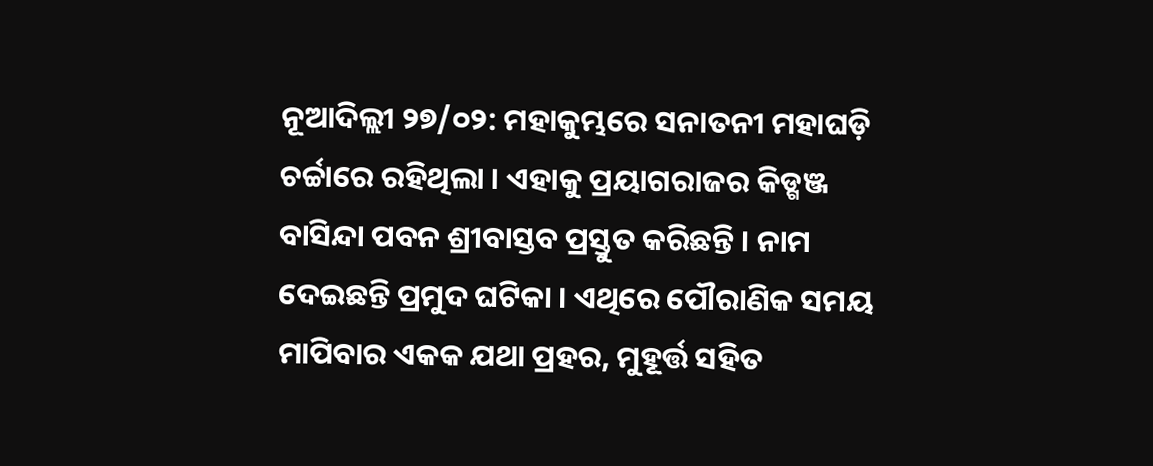ନୂଆଦିଲ୍ଲୀ ୨୭/୦୨: ମହାକୁମ୍ଭରେ ସନାତନୀ ମହାଘଡ଼ି ଚର୍ଚ୍ଚାରେ ରହିଥିଲା । ଏହାକୁ ପ୍ରୟାଗରାଜର କିଡ୍ଗଞ୍ଜ ବାସିନ୍ଦା ପବନ ଶ୍ରୀବାସ୍ତବ ପ୍ରସ୍ତୁତ କରିଛନ୍ତି । ନାମ ଦେଇଛନ୍ତି ପ୍ରମୁଦ ଘଟିକା । ଏଥିରେ ପୌରାଣିକ ସମୟ ମାପିବାର ଏକକ ଯଥା ପ୍ରହର, ମୁହୂର୍ତ୍ତ ସହିତ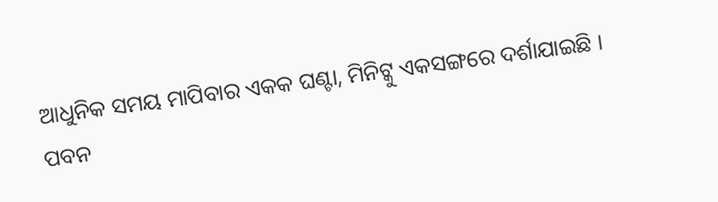ଆଧୁନିକ ସମୟ ମାପିବାର ଏକକ ଘଣ୍ଟା, ମିନିଟ୍କୁ ଏକସଙ୍ଗରେ ଦର୍ଶାଯାଇଛି ।
ପବନ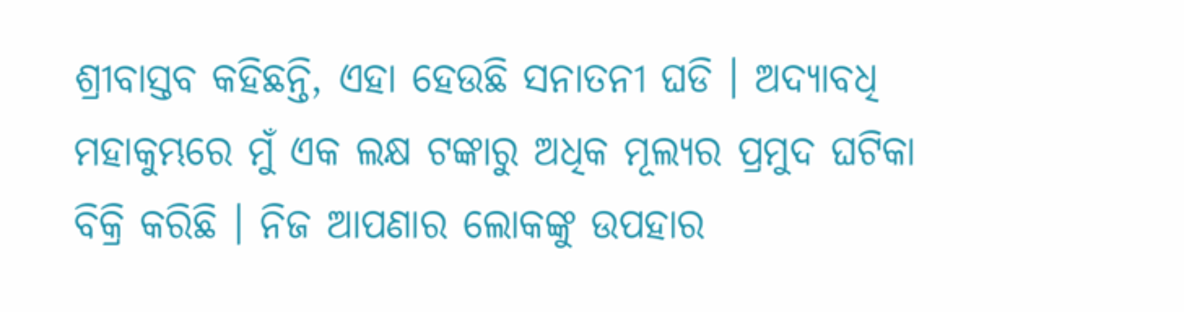ଶ୍ରୀବାସ୍ତବ କହିଛନ୍ତି, ଏହା ହେଉଛି ସନାତନୀ ଘଡି । ଅଦ୍ୟାବଧି ମହାକୁମ୍ଭରେ ମୁଁ ଏକ ଲକ୍ଷ ଟଙ୍କାରୁ ଅଧିକ ମୂଲ୍ୟର ପ୍ରମୁଦ ଘଟିକା ବିକ୍ରି କରିଛି । ନିଜ ଆପଣାର ଲୋକଙ୍କୁ ଉପହାର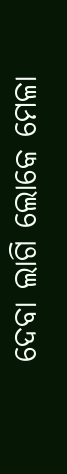ଦେବା ଲାଗି ଲୋକେ ମେଳା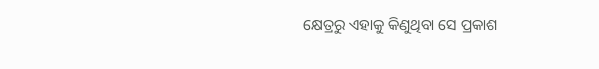କ୍ଷେତ୍ରରୁ ଏହାକୁ କିଣୁଥିବା ସେ ପ୍ରକାଶ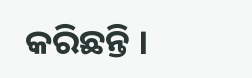କରିଛନ୍ତି ।